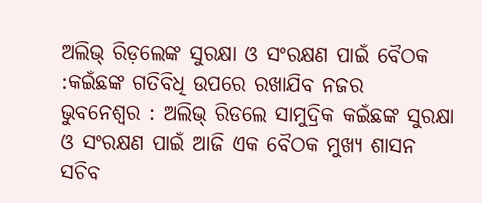ଅଲିଭ୍ ରିଡ଼ଲେଙ୍କ ସୁରକ୍ଷା ଓ ସଂରକ୍ଷଣ ପାଇଁ ବୈଠକ :କଇଁଛଙ୍କ ଗତିବିଧି ଉପରେ ରଖାଯିବ ନଜର
ଭୁବନେଶ୍ୱର : ଅଲିଭ୍ ରିଡଲେ ସାମୁଦ୍ରିକ କଇଁଛଙ୍କ ସୁରକ୍ଷା ଓ ସଂରକ୍ଷଣ ପାଇଁ ଆଜି ଏକ ବୈଠକ ମୁଖ୍ୟ ଶାସନ ସଚିବ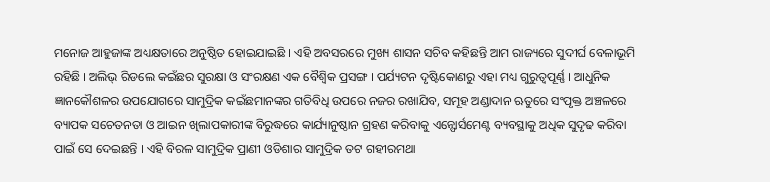ମନୋଜ ଆହୁଜାଙ୍କ ଅଧ୍ୟକ୍ଷତାରେ ଅନୁଷ୍ଠିତ ହୋଇଯାଇଛି । ଏହି ଅବସରରେ ମୁଖ୍ୟ ଶାସନ ସଚିବ କହିଛନ୍ତି ଆମ ରାଜ୍ୟରେ ସୁଦୀର୍ଘ ବେଳାଭୂମି ରହିଛି । ଅଲିଭ୍ ରିଡଲେ କଇଁଛର ସୁରକ୍ଷା ଓ ସଂରକ୍ଷଣ ଏକ ବୈଶ୍ୱିକ ପ୍ରସଙ୍ଗ । ପର୍ଯ୍ୟଟନ ଦୃଷ୍ଟିକୋଣରୁ ଏହା ମଧ୍ୟ ଗୁରୁତ୍ୱପୂର୍ଣ୍ଣ । ଆଧୁନିକ ଜ୍ଞାନକୌଶଳର ଉପଯୋଗରେ ସାମୁଦ୍ରିକ କଇଁଛମାନଙ୍କର ଗତିବିଧି ଉପରେ ନଜର ରଖାଯିବ, ସମୂହ ଅଣ୍ଡାଦାନ ଋତୁରେ ସଂପୃକ୍ତ ଅଞ୍ଚଳରେ ବ୍ୟାପକ ସଚେତନତା ଓ ଆଇନ ଖିଲାପକାରୀଙ୍କ ବିରୁଦ୍ଧରେ କାର୍ଯ୍ୟାନୁଷ୍ଠାନ ଗ୍ରହଣ କରିବାକୁ ଏନ୍ଫୋର୍ସମେଣ୍ଟ ବ୍ୟବସ୍ଥାକୁ ଅଧିକ ସୁଦୃଢ କରିବା ପାଇଁ ସେ ଦେଇଛନ୍ତି । ଏହି ବିରଳ ସାମୁଦ୍ରିକ ପ୍ରାଣୀ ଓଡିଶାର ସାମୁଦ୍ରିକ ତଟ ଗହୀରମଥା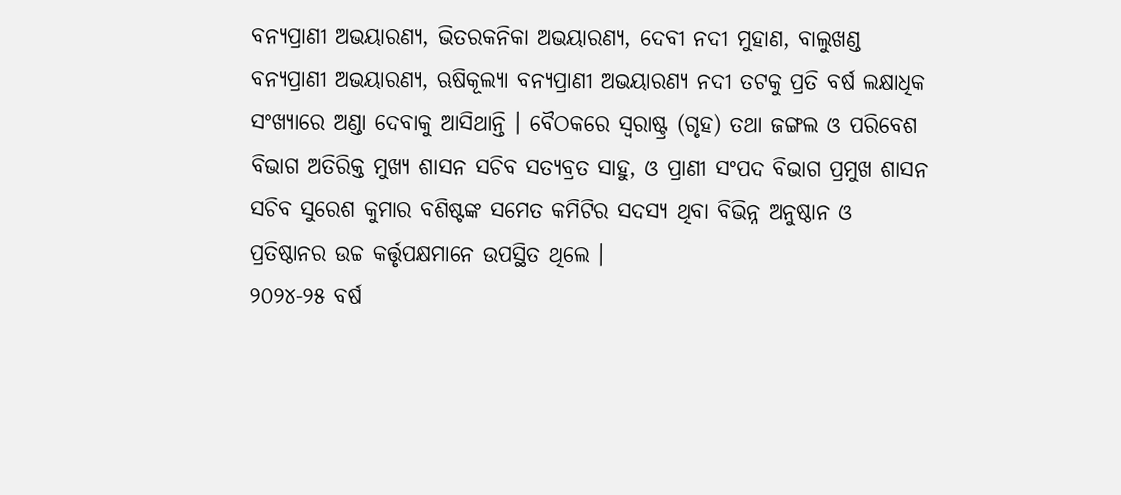ବନ୍ୟପ୍ରାଣୀ ଅଭୟାରଣ୍ୟ, ଭିତରକନିକା ଅଭୟାରଣ୍ୟ, ଦେବୀ ନଦୀ ମୁହାଣ, ବାଲୁଖଣ୍ଡ ବନ୍ୟପ୍ରାଣୀ ଅଭୟାରଣ୍ୟ, ଋଷିକୂଲ୍ୟା ବନ୍ୟପ୍ରାଣୀ ଅଭୟାରଣ୍ୟ ନଦୀ ତଟକୁ ପ୍ରତି ବର୍ଷ ଲକ୍ଷାଧିକ ସଂଖ୍ୟାରେ ଅଣ୍ଡା ଦେବାକୁ ଆସିଥାନ୍ତି । ବୈଠକରେ ସ୍ୱରାଷ୍ଟ୍ର (ଗୃହ) ତଥା ଜଙ୍ଗଲ ଓ ପରିବେଶ ବିଭାଗ ଅତିରିକ୍ତ ମୁଖ୍ୟ ଶାସନ ସଚିବ ସତ୍ୟବ୍ରତ ସାହୁ, ଓ ପ୍ରାଣୀ ସଂପଦ ବିଭାଗ ପ୍ରମୁଖ ଶାସନ ସଚିବ ସୁରେଶ କୁମାର ବଶିଷ୍ଟଙ୍କ ସମେତ କମିଟିର ସଦସ୍ୟ ଥିବା ବିଭିନ୍ନ ଅନୁଷ୍ଠାନ ଓ ପ୍ରତିଷ୍ଠାନର ଉଚ୍ଚ କର୍ତ୍ତୃପକ୍ଷମାନେ ଉପସ୍ଥିତ ଥିଲେ ।
୨୦୨୪-୨୫ ବର୍ଷ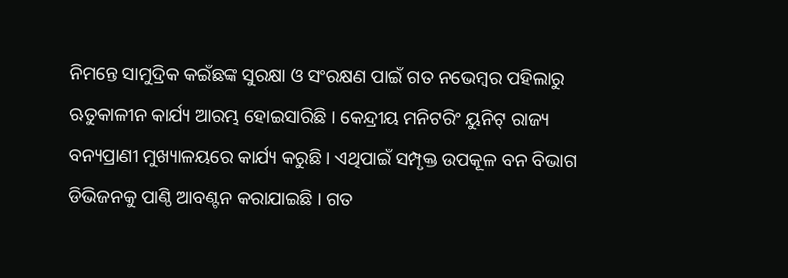ନିମନ୍ତେ ସାମୁଦ୍ରିକ କଇଁଛଙ୍କ ସୁରକ୍ଷା ଓ ସଂରକ୍ଷଣ ପାଇଁ ଗତ ନଭେମ୍ବର ପହିଲାରୁ ଋତୁକାଳୀନ କାର୍ଯ୍ୟ ଆରମ୍ଭ ହୋଇସାରିଛି । କେନ୍ଦ୍ରୀୟ ମନିଟରିଂ ୟୁନିଟ୍ ରାଜ୍ୟ ବନ୍ୟପ୍ରାଣୀ ମୁଖ୍ୟାଳୟରେ କାର୍ଯ୍ୟ କରୁଛି । ଏଥିପାଇଁ ସମ୍ପୃକ୍ତ ଉପକୂଳ ବନ ବିଭାଗ ଡିଭିଜନକୁ ପାଣ୍ଠି ଆବଣ୍ଟନ କରାଯାଇଛି । ଗତ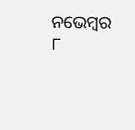ନଭେମ୍ବର ୮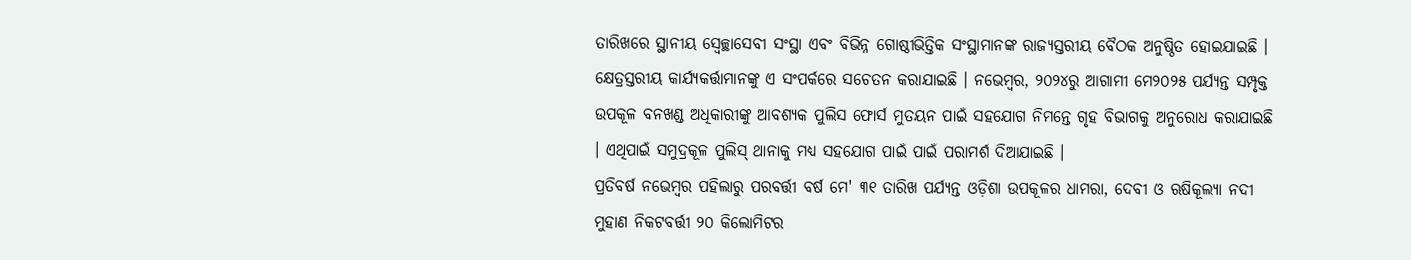ତାରିଖରେ ସ୍ଥାନୀୟ ସ୍ୱେଚ୍ଛାସେବୀ ସଂସ୍ଥା ଏବଂ ବିଭିନ୍ନ ଗୋଷ୍ଠୀଭିତ୍ତିକ ସଂସ୍ଥାମାନଙ୍କ ରାଜ୍ୟସ୍ତରୀୟ ବୈଠକ ଅନୁଷ୍ଠିତ ହୋଇଯାଇଛି । କ୍ଷେତ୍ରସ୍ତରୀୟ କାର୍ଯ୍ୟକର୍ତ୍ତାମାନଙ୍କୁ ଏ ସଂପର୍କରେ ସଚେତନ କରାଯାଇଛି । ନଭେମ୍ବର, ୨୦୨୪ରୁ ଆଗାମୀ ମେ୨୦୨୫ ପର୍ଯ୍ୟନ୍ତ ସମ୍ପୃକ୍ତ ଉପକୂଳ ବନଖଣ୍ଡ ଅଧିକାରୀଙ୍କୁ ଆବଶ୍ୟକ ପୁଲିସ ଫୋର୍ସ ମୁତୟନ ପାଇଁ ସହଯୋଗ ନିମନ୍ତେ ଗୃହ ବିଭାଗକୁ ଅନୁରୋଧ କରାଯାଇଛି । ଏଥିପାଇଁ ସମୁଦ୍ରକୂଳ ପୁଲିସ୍ ଥାନାକୁ ମଧ୍ୟ ସହଯୋଗ ପାଇଁ ପାଇଁ ପରାମର୍ଶ ଦିଆଯାଇଛି ।
ପ୍ରତିବର୍ଷ ନଭେମ୍ବର ପହିଲାରୁ ପରବର୍ତ୍ତୀ ବର୍ଷ ମେ' ୩୧ ତାରିଖ ପର୍ଯ୍ୟନ୍ତ ଓଡ଼ିଶା ଉପକୂଳର ଧାମରା, ଦେବୀ ଓ ଋଷିକୂଲ୍ୟା ନଦୀ ମୁହାଣ ନିକଟବର୍ତ୍ତୀ ୨୦ କିଲୋମିଟର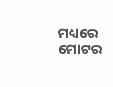ମଧ୍ୟରେ ମୋଟର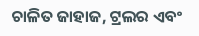ଚାଳିତ ଜାହାଜ, ଟ୍ରଲର ଏବଂ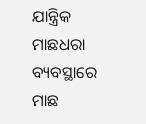ଯାନ୍ତ୍ରିକ ମାଛଧରା ବ୍ୟବସ୍ଥାରେ ମାଛ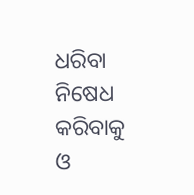ଧରିବା ନିଷେଧ କରିବାକୁ ଓ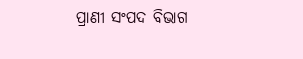ପ୍ରାଣୀ ସଂପଦ ବିଭାଗ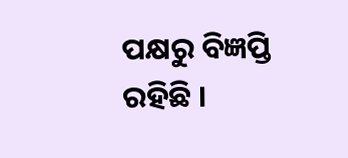ପକ୍ଷରୁ ବିଜ୍ଞପ୍ତି ରହିଛି ।